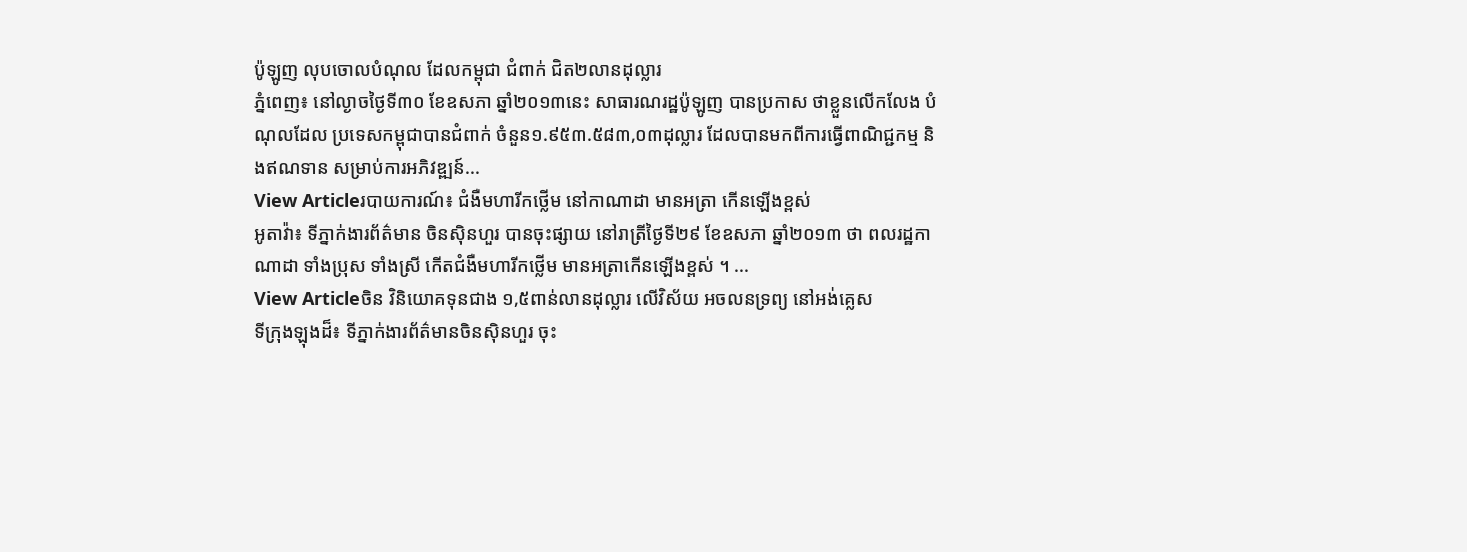ប៉ូឡូញ លុបចោលបំណុល ដែលកម្ពុជា ជំពាក់ ជិត២លានដុល្លារ
ភ្នំពេញ៖ នៅល្ងាចថ្ងៃទី៣០ ខែឧសភា ឆ្នាំ២០១៣នេះ សាធារណរដ្ឋប៉ូឡូញ បានប្រកាស ថាខ្លួនលើកលែង បំណុលដែល ប្រទេសកម្ពុជាបានជំពាក់ ចំនួន១.៩៥៣.៥៨៣,០៣ដុល្លារ ដែលបានមកពីការធ្វើពាណិជ្ជកម្ម និងឥណទាន សម្រាប់ការអភិវឌ្ឍន៍...
View Articleរបាយការណ៍៖ ជំងឺមហារីកថើ្លម នៅកាណាដា មានអត្រា កើនឡើងខ្ពស់
អូតាវ៉ា៖ ទីភ្នាក់ងារព័ត៌មាន ចិនស៊ិនហួរ បានចុះផ្សាយ នៅរាត្រីថ្ងៃទី២៩ ខែឧសភា ឆ្នាំ២០១៣ ថា ពលរដ្ឋកាណាដា ទាំងប្រុស ទាំងស្រី កើតជំងឺមហារីកថ្លើម មានអត្រាកើនឡើងខ្ពស់ ។ ...
View Articleចិន វិនិយោគទុនជាង ១,៥ពាន់លានដុល្លារ លើវិស័យ អចលនទ្រព្យ នៅអង់គ្លេស
ទីក្រុងឡុងដ៏៖ ទីភ្នាក់ងារព័ត៌មានចិនស៊ិនហួរ ចុះ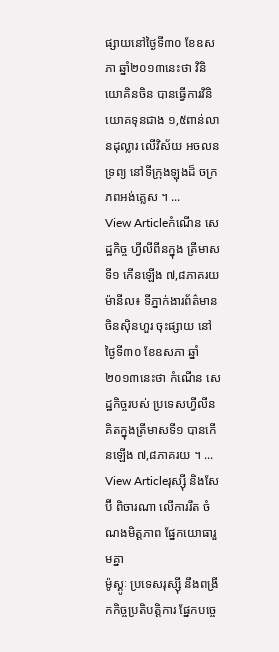ផ្សាយនៅថ្ងៃទី៣០ ខែឧសភា ឆ្នាំ២០១៣នេះថា វិនិយោគិនចិន បានធ្វើការវិនិយោគទុនជាង ១,៥ពាន់លានដុល្លារ លើវិស័យ អចលនទ្រព្យ នៅទីក្រុងឡុងដ៏ ចក្រភពអង់គ្លេស ។ ...
View Articleកំណើន សេដ្ឋកិច្ច ហ្វីលីពីនក្នុង ត្រីមាសទី១ កើនឡើង ៧,៨ភាគរយ
ម៉ានីល៖ ទីភ្នាក់ងារព័ត៌មាន ចិនស៊ិនហួរ ចុះផ្សាយ នៅថ្ងៃទី៣០ ខែឧសភា ឆ្នាំ២០១៣នេះថា កំណើន សេដ្ឋកិច្ចរបស់ ប្រទេសហ្វីលីន គិតក្នុងត្រីមាសទី១ បានកើនឡើង ៧,៨ភាគរយ ។ ...
View Articleរុស្ស៊ី និងសែប៊ី ពិចារណា លើការរឹត ចំណងមិត្តភាព ផ្នែកយោធារួមគ្នា
ម៉ូស្គូៈ ប្រទេសរុស្ស៊ី នឹងពង្រីកកិច្ចប្រតិបត្តិការ ផ្នែកបច្ចេ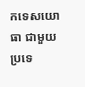កទេសយោធា ជាមួយប្រទេ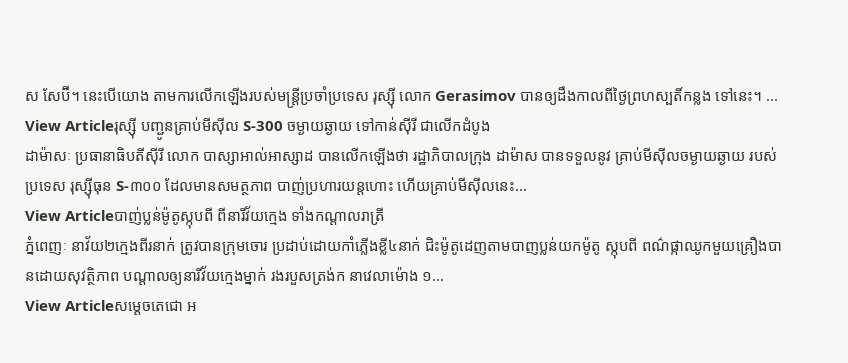ស សែប៊ី។ នេះបើយោង តាមការលើកឡើងរបស់មន្រ្តីប្រចាំប្រទេស រុស្ស៊ី លោក Gerasimov បានឲ្យដឹងកាលពីថ្ងៃព្រហស្បតិ៍កន្លង ទៅនេះ។ ...
View Articleរុស្ស៊ី បញ្ជូនគ្រាប់មីស៊ីល S-300 ចម្ងាយឆ្ងាយ ទៅកាន់ស៊ីរី ជាលើកដំបូង
ដាម៉ាសៈ ប្រធានាធិបតីស៊ីរី លោក បាស្សាអាល់អាស្សាដ បានលើកឡើងថា រដ្ឋាភិបាលក្រុង ដាម៉ាស បានទទួលនូវ គ្រាប់មីស៊ីលចម្ងាយឆ្ងាយ របស់ប្រទេស រុស្ស៊ីធុន S-៣០០ ដែលមានសមត្ថភាព បាញ់ប្រហារយន្តហោះ ហើយគ្រាប់មីស៊ីលនេះ...
View Articleបាញ់ប្លន់ម៉ូតូស្កុបពី ពីនារីវ័យក្មេង ទាំងកណ្តាលរាត្រី
ភ្នំពេញៈ នាវ័យ២ក្មេងពីរនាក់ ត្រូវបានក្រុមចោរ ប្រដាប់ដោយកាំភ្លើងខ្លី៤នាក់ ជិះម៉ូតូដេញតាមបាញប្លន់យកម៉ូតូ ស្កុបពី ពណ៌ផ្កាឈូកមួយគ្រឿងបានដោយសុវត្ថិភាព បណ្តាលឲ្យនារីវ័យក្មេងម្នាក់ រងរបួសត្រង់ក នាវេលាម៉ោង ១...
View Articleសម្តេចតេជោ អ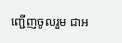ញ្ជើញចូលរួម ជាអ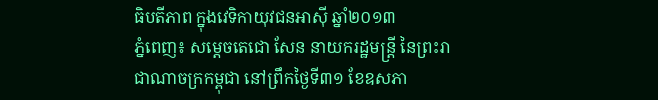ធិបតីភាព ក្នុងវេទិកាយុវជនអាស៊ី ឆ្នាំ២០១៣
ភ្នំពេញ៖ សម្តេចតេជោ សែន នាយករដ្ឋមន្រ្តី នៃព្រះរាជាណាចក្រកម្ពុជា នៅព្រឹកថ្ងៃទី៣១ ខែឧសភា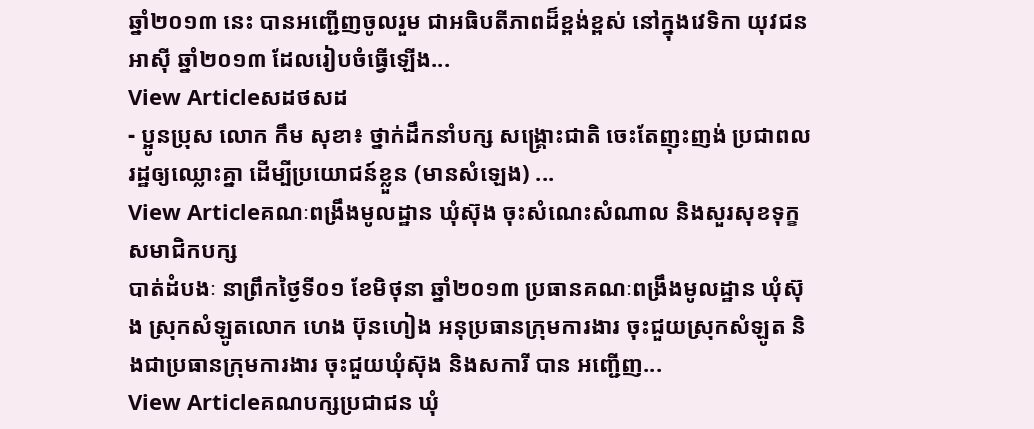ឆ្នាំ២០១៣ នេះ បានអញ្ជើញចូលរួម ជាអធិបតីភាពដ៏ខ្ពង់ខ្ពស់ នៅក្នុងវេទិកា យុវជនអាស៊ី ឆ្នាំ២០១៣ ដែលរៀបចំធ្វើឡើង...
View Articleសដថសដ
- ប្អូនប្រុស លោក កឹម សុខា៖ ថ្នាក់ដឹកនាំបក្ស សង្រ្គោះជាតិ ចេះតែញុះញង់ ប្រជាពលរដ្ឋឲ្យឈ្លោះគ្នា ដើម្បីប្រយោជន៍ខ្លួន (មានសំឡេង) ...
View Articleគណៈពង្រឹងមូលដ្ឋាន ឃុំស៊ុង ចុះសំណេះសំណាល និងសួរសុខទុក្ខ សមាជិកបក្ស
បាត់ដំបងៈ នាព្រឹកថ្ងៃទី០១ ខែមិថុនា ឆ្នាំ២០១៣ ប្រធានគណៈពង្រឹងមូលដ្ឋាន ឃុំស៊ុង ស្រុកសំឡូតលោក ហេង ប៊ុនហៀង អនុប្រធានក្រុមការងារ ចុះជួយស្រុកសំឡូត និងជាប្រធានក្រុមការងារ ចុះជួយឃុំស៊ុង និងសការី បាន អញ្ជើញ...
View Articleគណបក្សប្រជាជន ឃុំ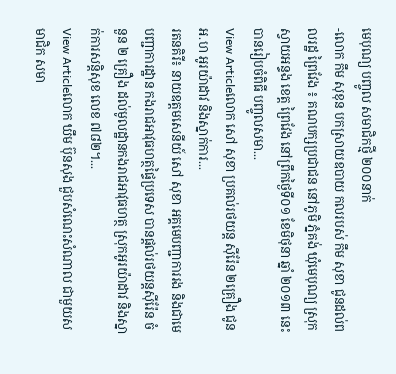មេបុណ្យ បញ្ចូល សមាជិកថ្មី ២០០នាក់
-លោក កឹម សុខុន បកស្រាយឧបាយ កលរបស់ កឹម សុខា ជូនដល់ពលរដ្ឋ ព្រៃវែង ៖ គណបក្សប្រជាជន នៅភូមិ ភ្នំគង់ ឃុំមេបុណ្យ ស្រុកស្វាយអន្ទង ខេត្ដ ព្រៃវែង នៅព្រឹកថ្ងៃទី០១ ខែមិថុនា ឆ្នាំ ២០១៣ នេះ បានរៀបចំពិធី បញ្ចូលសមា...
View Articleលោក សៅ សុខា ប្រគល់រថយន្ដ ស៊ីរ៉ែន ២គ្រឿង ជូនអ.ហ អូរយ៉ាដាវ និងស្នាក់ការ...
រតនគិរី៖ នាយឧត្ដមសេនីយ៍ សៅ សុខា អគ្គមេបញ្ជាការរង និងជាមេបញ្ជាការដ្ឋាន កងរាជអាវុធហត្ថផ្ទៃប្រទេស បានផ្ដល់រថយន្ដស៊ីរ៉ែន ចំនួន ២ គ្រឿង ដល់មូលដ្ឋានកងរាជអាវុធហត្ថ ស្រុកអូរយ៉ាដាវ និងស្នាក់ការសន្ដិសុខ លេខ ៧៨២។...
View Articleលោក ឃឹម ប៊ុនសុង ជួបសំណេះសំណាល ជាមួយសមាជិក សមា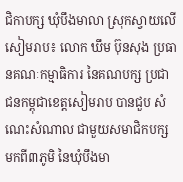ជិកាបក្ស ឃុំបឹងមាលា ស្រុកស្វាយលើ
សៀមរាប៖ លោក ឃឹម ប៊ុនសុង ប្រធានគណៈកម្មាធិការ នៃគណបក្ស ប្រជាជនកម្ពុជាខេត្តសៀមរាប បានជួប សំណេះសំណាល ជាមួយសមាជិកបក្ស មកពី៣ភូមិ នៃឃុំបឹងមា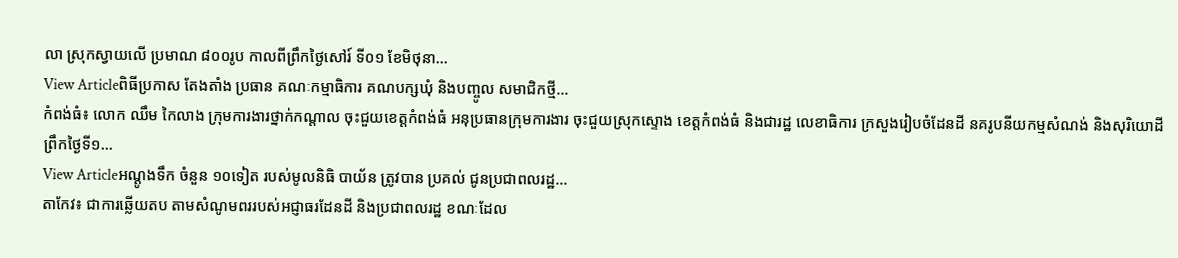លា ស្រុកស្វាយលើ ប្រមាណ ៨០០រូប កាលពីព្រឹកថ្ងៃសៅរ៍ ទី០១ ខែមិថុនា...
View Articleពិធីប្រកាស តែងតាំង ប្រធាន គណៈកម្មាធិការ គណបក្សឃុំ និងបញ្ចូល សមាជិកថ្មី...
កំពង់ធំ៖ លោក ឈឹម កៃលាង ក្រុមការងារថ្នាក់កណ្តាល ចុះជួយខេត្តកំពង់ធំ អនុប្រធានក្រុមការងារ ចុះជួយស្រុកស្ទោង ខេត្តកំពង់ធំ និងជារដ្ឋ លេខាធិការ ក្រសួងរៀបចំដែនដី នគរូបនីយកម្មសំណង់ និងសុរិយោដី ព្រឹកថ្ងៃទី១...
View Articleអណ្តូងទឹក ចំនួន ១០ទៀត របស់មូលនិធិ បាយ័ន ត្រូវបាន ប្រគល់ ជូនប្រជាពលរដ្ឋ...
តាកែវ៖ ជាការឆ្លើយតប តាមសំណូមពររបស់អជ្ញាធរដែនដី និងប្រជាពលរដ្ឋ ខណៈដែល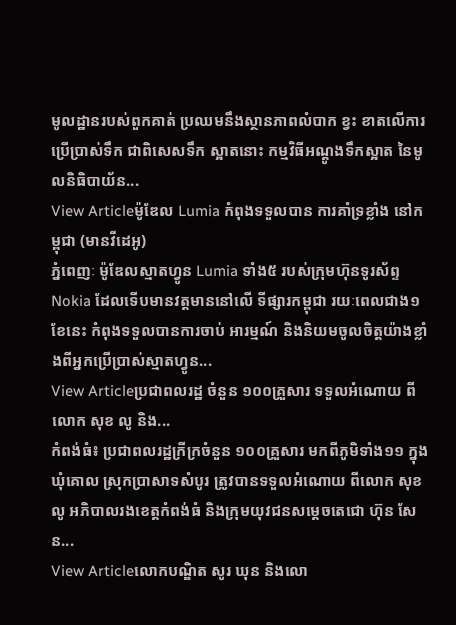មូលដ្ឋានរបស់ពួកគាត់ ប្រឈមនឹងស្ថានភាពលំបាក ខ្វះ ខាតលើការប្រើប្រាស់ទឹក ជាពិសេសទឹក ស្អាតនោះ កម្មវិធីអណ្តូងទឹកស្អាត នៃមូលនិធិបាយ័ន...
View Articleម៉ូឌែល Lumia កំពុងទទួលបាន ការគាំទ្រខ្លាំង នៅកម្ពុជា (មានវីដេអូ)
ភ្នំពេញៈ ម៉ូឌែលស្មាតហ្វូន Lumia ទាំង៥ របស់ក្រុមហ៊ុនទូរស័ព្ទ Nokia ដែលទើបមានវត្តមាននៅលើ ទីផ្សារកម្ពុជា រយៈពេលជាង១ខែនេះ កំពុងទទួលបានការចាប់ អារម្មណ៍ និងនិយមចូលចិត្តយ៉ាងខ្លាំងពីអ្នកប្រើប្រាស់ស្មាតហ្វូន...
View Articleប្រជាពលរដ្ឋ ចំនួន ១០០គ្រួសារ ទទួលអំណោយ ពីលោក សុខ លូ និង...
កំពង់ធំ៖ ប្រជាពលរដ្ឋក្រីក្រចំនួន ១០០គ្រួសារ មកពីភូមិទាំង១១ ក្នុងឃុំគោល ស្រុកប្រាសាទសំបូរ ត្រូវបានទទួលអំណោយ ពីលោក សុខ លូ អភិបាលរងខេត្តកំពង់ធំ និងក្រុមយុវជនសម្តេចតេជោ ហ៊ុន សែន...
View Articleលោកបណ្ឌិត សូរ ឃុន និងលោ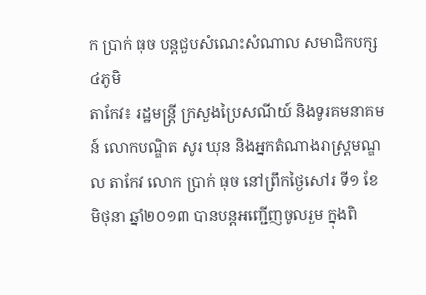ក ប្រាក់ ធុច បន្តជួបសំណេះសំណាល សមាជិកបក្ស៤ភូមិ
តាកែវ៖ រដ្ឋមន្រ្តី ក្រសួងប្រៃសណីយ៍ និងទូរគមនាគមន៍ លោកបណ្ឌិត សូរ ឃុន និងអ្នកតំណាងរាស្រ្តមណ្ឌល តាកែវ លោក ប្រាក់ ធុច នៅព្រឹកថ្ងៃសៅរ ទី១ ខែមិថុនា ឆ្នាំ២០១៣ បានបន្តអញ្ជើញចូលរួម ក្នុងពិ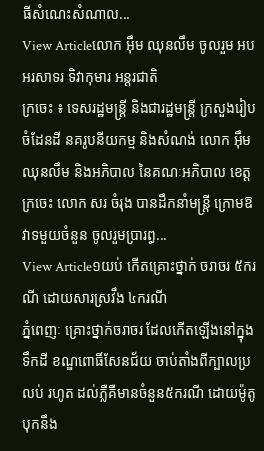ធីសំណេះសំណាល...
View Articleលោក អ៊ឹម ឈុនលឹម ចូលរួម អបអរសាទរ ទិវាកុមារ អន្តរជាតិ
ក្រចេះ ៖ ទេសរដ្ឋមន្រ្តី និងជារដ្ឋមន្រ្តី ក្រសួងរៀបចំដែនដី នគរូបនីយកម្ម និងសំណង់ លោក អ៊ឹម ឈុនលឹម និងអភិបាល នៃគណៈអភិបាល ខេត្តក្រចេះ លោក សរ ចំរុង បានដឹកនាំមន្រ្តី ក្រោមឱវាទមួយចំនួន ចូលរួមប្រារព្ធ...
View Article១យប់ កើតគ្រោះថ្នាក់ ចរាចរ ៥ករណី ដោយសារស្រវឹង ៤ករណី
ភ្នំពេញៈ គ្រោះថ្នាក់ចរាចរ ដែលកើតឡើងនៅក្នុងទឹកដី ខណ្ឌពោធិ៍សែនជ័យ ចាប់តាំងពីក្បាលប្រលប់ រហូត ដល់ភ្លឺគឺមានចំនួន៥ករណី ដោយម៉ូតូបុកនឹង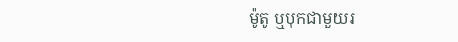ម៉ូតូ ឬបុកជាមួយរ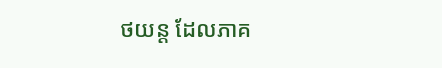ថយន្ត ដែលភាគ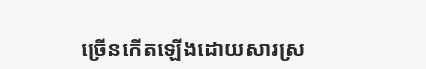ច្រើនកើតឡើងដោយសារស្រ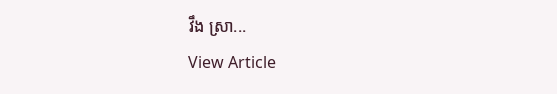វឹង ស្រា...
View Article